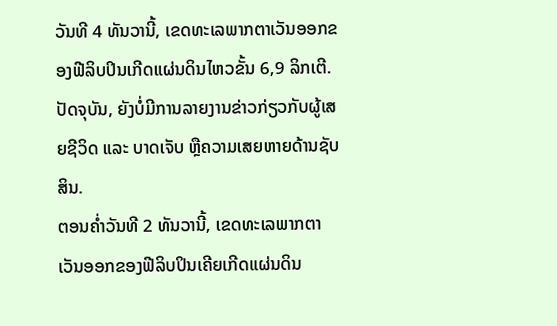ວັນທີ 4 ທັນວານີ້, ເຂດທະເລພາກຕາເວັນອອກຂອງຟີລິບປິນເກີດແຜ່ນດິນໄຫວຂັ້ນ 6,9 ລິກເຕີ. ປັດຈຸບັນ, ຍັງບໍ່ມີການລາຍງານຂ່າວກ່ຽວກັບຜູ້ເສຍຊີວິດ ແລະ ບາດເຈັບ ຫຼືຄວາມເສຍຫາຍດ້ານຊັບສິນ.
ຕອນຄ່ຳວັນທີ 2 ທັນວານີ້, ເຂດທະເລພາກຕາເວັນອອກຂອງຟີລິບປິນເຄີຍເກີດແຜ່ນດິນ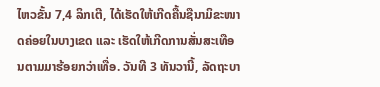ໄຫວຂັ້ນ 7,4 ລິກເຕີ, ໄດ້ເຮັດໃຫ້ເກີດຄື້ນຊືນາມິຂະໜາດຄ່ອຍໃນບາງເຂດ ແລະ ເຮັດໃຫ້ເກີດການສັ່ນສະເທືອນຕາມມາຮ້ອຍກວ່າເທື່ອ. ວັນທີ 3 ທັນວານີ້, ລັດຖະບາ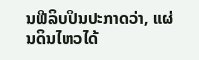ນຟີລິບປິນປະກາດວ່າ, ແຜ່ນດິນໄຫວໄດ້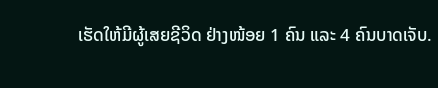ເຮັດໃຫ້ມີຜູ້ເສຍຊີວິດ ຢ່າງໜ້ອຍ 1 ຄົນ ແລະ 4 ຄົນບາດເຈັບ.